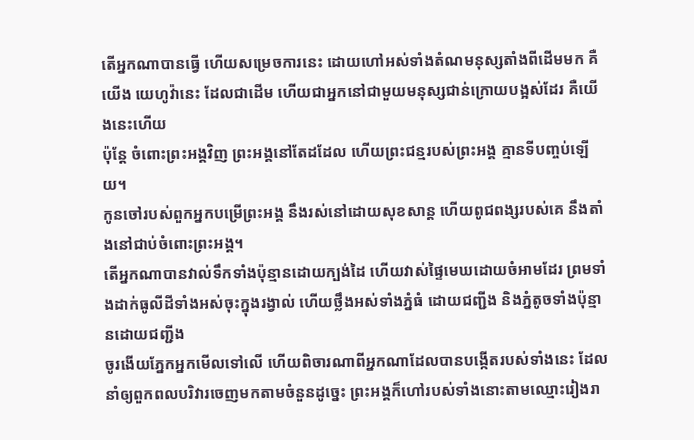តើអ្នកណាបានធ្វើ ហើយសម្រេចការនេះ ដោយហៅអស់ទាំងតំណមនុស្សតាំងពីដើមមក គឺយើង យេហូវ៉ានេះ ដែលជាដើម ហើយជាអ្នកនៅជាមួយមនុស្សជាន់ក្រោយបង្អស់ដែរ គឺយើងនេះហើយ
ប៉ុន្ដែ ចំពោះព្រះអង្គវិញ ព្រះអង្គនៅតែដដែល ហើយព្រះជន្មរបស់ព្រះអង្គ គ្មានទីបញ្ចប់ឡើយ។
កូនចៅរបស់ពួកអ្នកបម្រើព្រះអង្គ នឹងរស់នៅដោយសុខសាន្ត ហើយពូជពង្សរបស់គេ នឹងតាំងនៅជាប់ចំពោះព្រះអង្គ។
តើអ្នកណាបានវាល់ទឹកទាំងប៉ុន្មានដោយក្បង់ដៃ ហើយវាស់ផ្ទៃមេឃដោយចំអាមដែរ ព្រមទាំងដាក់ធូលីដីទាំងអស់ចុះក្នុងរង្វាល់ ហើយថ្លឹងអស់ទាំងភ្នំធំ ដោយជញ្ជីង និងភ្នំតូចទាំងប៉ុន្មានដោយជញ្ជីង
ចូរងើយភ្នែកអ្នកមើលទៅលើ ហើយពិចារណាពីអ្នកណាដែលបានបង្កើតរបស់ទាំងនេះ ដែលនាំឲ្យពួកពលបរិវារចេញមកតាមចំនួនដូច្នេះ ព្រះអង្គក៏ហៅរបស់ទាំងនោះតាមឈ្មោះរៀងរា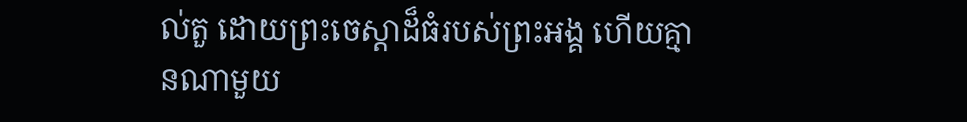ល់តួ ដោយព្រះចេស្តាដ៏ធំរបស់ព្រះអង្គ ហើយគ្មានណាមួយ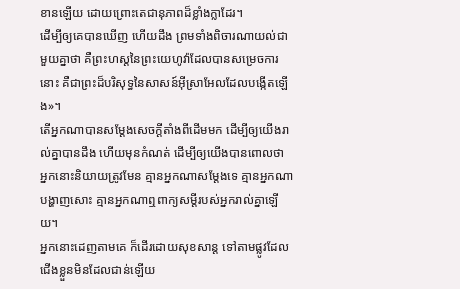ខានឡើយ ដោយព្រោះតេជានុភាពដ៏ខ្លាំងក្លាដែរ។
ដើម្បីឲ្យគេបានឃើញ ហើយដឹង ព្រមទាំងពិចារណាយល់ជាមួយគ្នាថា គឺព្រះហស្តនៃព្រះយេហូវ៉ាដែលបានសម្រេចការនោះ គឺជាព្រះដ៏បរិសុទ្ធនៃសាសន៍អ៊ីស្រាអែលដែលបង្កើតឡើង»។
តើអ្នកណាបានសម្ដែងសេចក្ដីតាំងពីដើមមក ដើម្បីឲ្យយើងរាល់គ្នាបានដឹង ហើយមុនកំណត់ ដើម្បីឲ្យយើងបានពោលថា អ្នកនោះនិយាយត្រូវមែន គ្មានអ្នកណាសម្ដែងទេ គ្មានអ្នកណាបង្ហាញសោះ គ្មានអ្នកណាឮពាក្យសម្ដីរបស់អ្នករាល់គ្នាឡើយ។
អ្នកនោះដេញតាមគេ ក៏ដើរដោយសុខសាន្ត ទៅតាមផ្លូវដែលជើងខ្លួនមិនដែលជាន់ឡើយ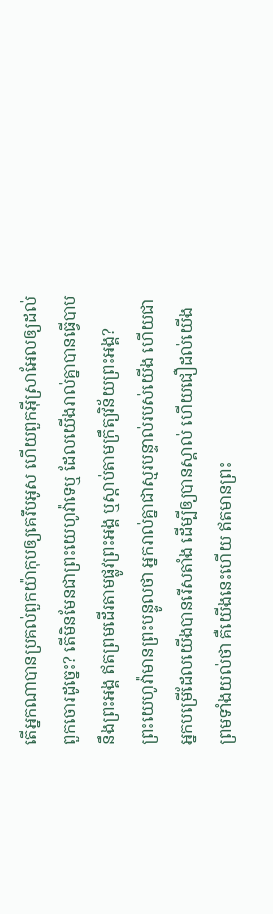តើអ្នកណាបានប្រគល់ពួកយ៉ាកុបឲ្យគេរឹបអូស ហើយពួកអ៊ីស្រាអែលឲ្យដល់ពួកចោរដូច្នេះ? តើមិនមែនជាព្រះយេហូវ៉ាទេឬ ដែលយើងរាល់គ្នាបានធ្វើបាបនឹងព្រះអង្គ ឥតព្រមដើរតាមផ្លូវព្រះអង្គ ឬស្តាប់តាមក្រឹត្យវិន័យព្រះអង្គ?
ព្រះយេហូវ៉ាមានព្រះបន្ទូលថា អ្នករាល់គ្នាជាស្មរបន្ទាល់របស់យើង ហើយជាអ្នកបម្រើដែលយើងបានរើសតាំង ដើម្បីឲ្យបានស្គាល់ ហើយជឿដល់យើង ព្រមទាំងយល់ថា គឺយើងនេះហើយ ឥតមានព្រះ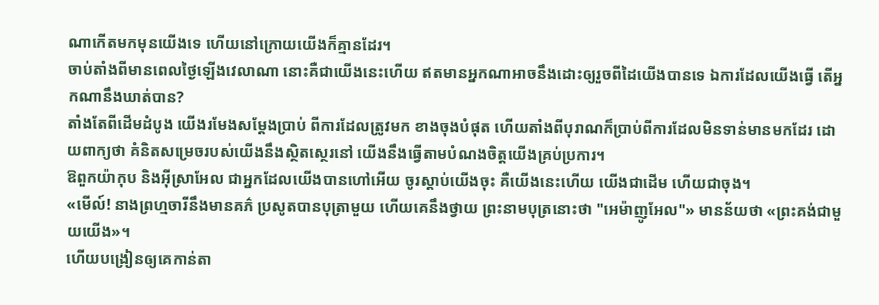ណាកើតមកមុនយើងទេ ហើយនៅក្រោយយើងក៏គ្មានដែរ។
ចាប់តាំងពីមានពេលថ្ងៃឡើងវេលាណា នោះគឺជាយើងនេះហើយ ឥតមានអ្នកណាអាចនឹងដោះឲ្យរួចពីដៃយើងបានទេ ឯការដែលយើងធ្វើ តើអ្នកណានឹងឃាត់បាន?
តាំងតែពីដើមដំបូង យើងរមែងសម្ដែងប្រាប់ ពីការដែលត្រូវមក ខាងចុងបំផុត ហើយតាំងពីបុរាណក៏ប្រាប់ពីការដែលមិនទាន់មានមកដែរ ដោយពាក្យថា គំនិតសម្រេចរបស់យើងនឹងស្ថិតស្ថេរនៅ យើងនឹងធ្វើតាមបំណងចិត្តយើងគ្រប់ប្រការ។
ឱពួកយ៉ាកុប និងអ៊ីស្រាអែល ជាអ្នកដែលយើងបានហៅអើយ ចូរស្តាប់យើងចុះ គឺយើងនេះហើយ យើងជាដើម ហើយជាចុង។
«មើល៍! នាងព្រហ្មចារីនឹងមានគភ៌ ប្រសូតបានបុត្រាមួយ ហើយគេនឹងថ្វាយ ព្រះនាមបុត្រនោះថា "អេម៉ាញូអែល"» មានន័យថា «ព្រះគង់ជាមួយយើង»។
ហើយបង្រៀនឲ្យគេកាន់តា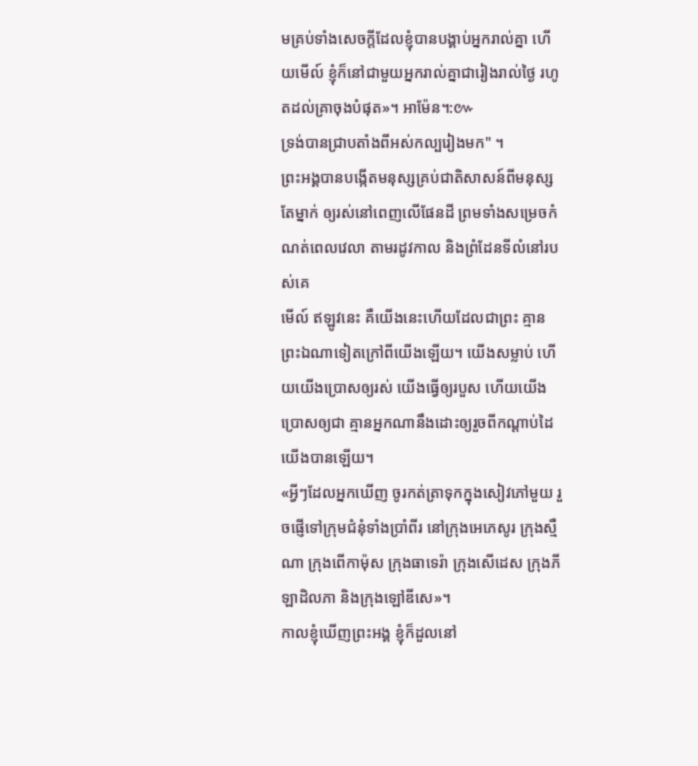មគ្រប់ទាំងសេចក្តីដែលខ្ញុំបានបង្គាប់អ្នករាល់គ្នា ហើយមើល៍ ខ្ញុំក៏នៅជាមួយអ្នករាល់គ្នាជារៀងរាល់ថ្ងៃ រហូតដល់គ្រាចុងបំផុត»។ អាម៉ែន។:៚
ទ្រង់បានជ្រាបតាំងពីអស់កល្បរៀងមក" ។
ព្រះអង្គបានបង្កើតមនុស្សគ្រប់ជាតិសាសន៍ពីមនុស្សតែម្នាក់ ឲ្យរស់នៅពេញលើផែនដី ព្រមទាំងសម្រេចកំណត់ពេលវេលា តាមរដូវកាល និងព្រំដែនទីលំនៅរបស់គេ
មើល៍ ឥឡូវនេះ គឺយើងនេះហើយដែលជាព្រះ គ្មានព្រះឯណាទៀតក្រៅពីយើងឡើយ។ យើងសម្លាប់ ហើយយើងប្រោសឲ្យរស់ យើងធ្វើឲ្យរបួស ហើយយើងប្រោសឲ្យជា គ្មានអ្នកណានឹងដោះឲ្យរួចពីកណ្ដាប់ដៃយើងបានឡើយ។
«អ្វីៗដែលអ្នកឃើញ ចូរកត់ត្រាទុកក្នុងសៀវភៅមួយ រួចផ្ញើទៅក្រុមជំនុំទាំងប្រាំពីរ នៅក្រុងអេភេសូរ ក្រុងស្មឺណា ក្រុងពើកាម៉ុស ក្រុងធាទេរ៉ា ក្រុងសើដេស ក្រុងភីឡាដិលភា និងក្រុងឡៅឌីសេ»។
កាលខ្ញុំឃើញព្រះអង្គ ខ្ញុំក៏ដួលនៅ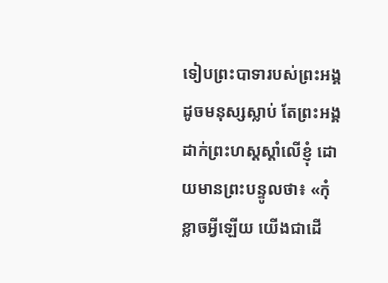ទៀបព្រះបាទារបស់ព្រះអង្គដូចមនុស្សស្លាប់ តែព្រះអង្គដាក់ព្រះហស្តស្តាំលើខ្ញុំ ដោយមានព្រះបន្ទូលថា៖ «កុំខ្លាចអ្វីឡើយ យើងជាដើ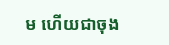ម ហើយជាចុង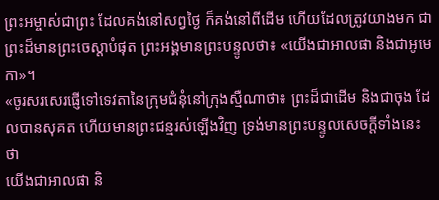ព្រះអម្ចាស់ជាព្រះ ដែលគង់នៅសព្វថ្ងៃ ក៏គង់នៅពីដើម ហើយដែលត្រូវយាងមក ជាព្រះដ៏មានព្រះចេស្តាបំផុត ព្រះអង្គមានព្រះបន្ទូលថា៖ «យើងជាអាលផា និងជាអូមេកា»។
«ចូរសរសេរផ្ញើទៅទេវតានៃក្រុមជំនុំនៅក្រុងស្មឺណាថា៖ ព្រះដ៏ជាដើម និងជាចុង ដែលបានសុគត ហើយមានព្រះជន្មរស់ឡើងវិញ ទ្រង់មានព្រះបន្ទូលសេចក្ដីទាំងនេះថា
យើងជាអាលផា និ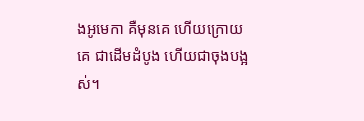ងអូមេកា គឺមុនគេ ហើយក្រោយគេ ជាដើមដំបូង ហើយជាចុងបង្អស់។